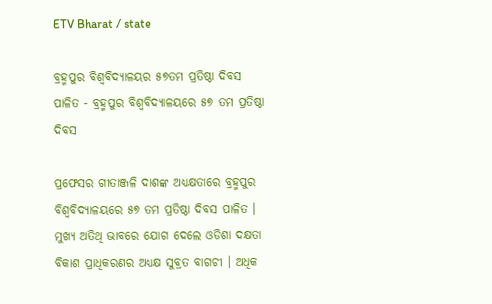ETV Bharat / state

ବ୍ରହ୍ମପୁର ବିଶ୍ୱବିଦ୍ୟାଳୟର ୫୭ତମ ପ୍ରତିଷ୍ଠା ଦିବସ ପାଳିତ - ବ୍ରହ୍ମପୁର ବିଶ୍ୱବିଦ୍ୟାଳୟରେ ୫୭ ତମ ପ୍ରତିଷ୍ଠା ଦିବସ

ପ୍ରଫେସର ଗୀତାଞ୍ଜଳି ଦାଶଙ୍କ ଅଧ୍ୟକ୍ଷତାରେ ବ୍ରହ୍ମପୁର ବିଶ୍ୱବିଦ୍ୟାଳୟରେ ୫୭ ତମ ପ୍ରତିଷ୍ଠା ଦିବସ ପାଳିତ । ମୁଖ୍ୟ ଅତିଥି ଭାବରେ ଯୋଗ ଦେଲେ ଓଡିଶା ଦକ୍ଷତା ବିକାଶ ପ୍ରାଧିକରଣର ଅଧ୍ୟକ୍ଷ ସୁବ୍ରତ ବାଗଚୀ । ଅଧିକ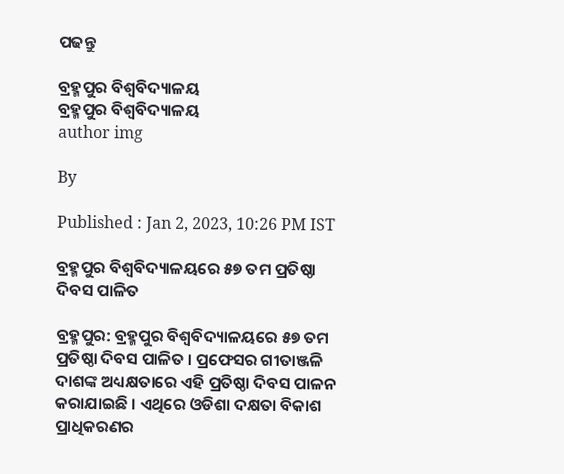ପଢନ୍ତୁ

ବ୍ରହ୍ମପୁର ବିଶ୍ୱବିଦ୍ୟାଳୟ
ବ୍ରହ୍ମପୁର ବିଶ୍ୱବିଦ୍ୟାଳୟ
author img

By

Published : Jan 2, 2023, 10:26 PM IST

ବ୍ରହ୍ମପୁର ବିଶ୍ୱବିଦ୍ୟାଳୟରେ ୫୭ ତମ ପ୍ରତିଷ୍ଠା ଦିବସ ପାଳିତ

ବ୍ରହ୍ମପୁର: ବ୍ରହ୍ମପୁର ବିଶ୍ୱବିଦ୍ୟାଳୟରେ ୫୭ ତମ ପ୍ରତିଷ୍ଠା ଦିବସ ପାଳିତ । ପ୍ରଫେସର ଗୀତାଞ୍ଜଳି ଦାଶଙ୍କ ଅଧ୍ୟକ୍ଷତାରେ ଏହି ପ୍ରତିଷ୍ଠା ଦିବସ ପାଳନ କରାଯାଇଛି । ଏଥିରେ ଓଡିଶା ଦକ୍ଷତା ବିକାଶ ପ୍ରାଧିକରଣର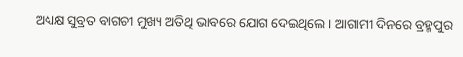ଅଧ୍ୟକ୍ଷ ସୁବ୍ରତ ବାଗଚୀ ମୁଖ୍ୟ ଅତିଥି ଭାବରେ ଯୋଗ ଦେଇଥିଲେ । ଆଗାମୀ ଦିନରେ ବ୍ରହ୍ମପୁର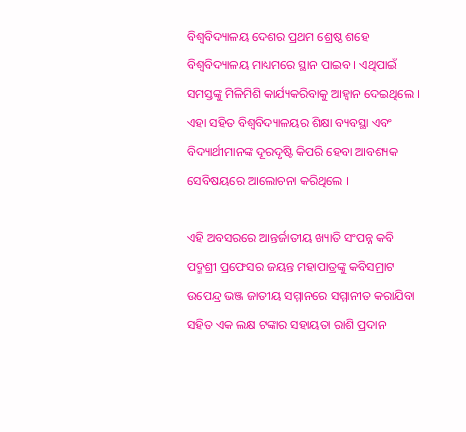ବିଶ୍ବବିଦ୍ୟାଳୟ ଦେଶର ପ୍ରଥମ ଶ୍ରେଷ୍ଠ ଶହେ ବିଶ୍ବବିଦ୍ୟାଳୟ ମାଧ୍ୟମରେ ସ୍ଥାନ ପାଇବ । ଏଥିପାଇଁ ସମସ୍ତଙ୍କୁ ମିଳିମିଶି କାର୍ଯ୍ୟକରିବାକୁ ଆହ୍ବାନ ଦେଇଥିଲେ । ଏହା ସହିତ ବିଶ୍ବବିଦ୍ୟାଳୟର ଶିକ୍ଷା ବ୍ୟବସ୍ଥା ଏବଂ ବିଦ୍ୟାର୍ଥୀମାନଙ୍କ ଦୂରଦୃଷ୍ଟି କିପରି ହେବା ଆବଶ୍ୟକ ସେବିଷୟରେ ଆଲୋଚନା କରିଥିଲେ ।

ଏହି ଅବସରରେ ଆନ୍ତର୍ଜାତୀୟ ଖ୍ୟାତି ସଂପନ୍ନ କବି ପଦ୍ମଶ୍ରୀ ପ୍ରଫେସର ଜୟନ୍ତ ମହାପାତ୍ରଙ୍କୁ କବିସମ୍ରାଟ ଉପେନ୍ଦ୍ର ଭଞ୍ଜ ଜାତୀୟ ସମ୍ମାନରେ ସମ୍ମାନୀତ କରାଯିବା ସହିତ ଏକ ଲକ୍ଷ ଟଙ୍କାର ସହାୟତା ରାଶି ପ୍ରଦାନ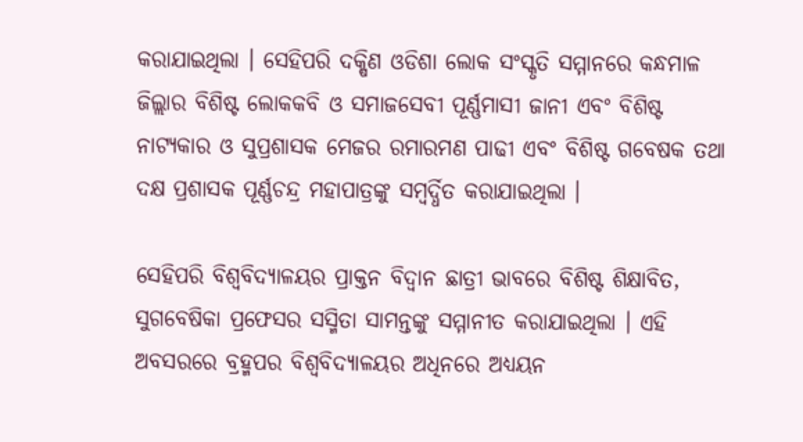କରାଯାଇଥିଲା । ସେହିପରି ଦକ୍ଷିଣ ଓଡିଶା ଲୋକ ସଂସ୍କୃତି ସମ୍ମାନରେ କନ୍ଧମାଳ ଜିଲ୍ଲାର ବିଶିଷ୍ଟ ଲୋକକବି ଓ ସମାଜସେବୀ ପୂର୍ଣ୍ଣମାସୀ ଜାନୀ ଏବଂ ବିଶିଷ୍ଟ ନାଟ୍ୟକାର ଓ ସୁପ୍ରଶାସକ ମେଜର ରମାରମଣ ପାଢୀ ଏବଂ ବିଶିଷ୍ଟ ଗବେଷକ ତଥା ଦକ୍ଷ ପ୍ରଶାସକ ପୂର୍ଣ୍ଣଚନ୍ଦ୍ର ମହାପାତ୍ରଙ୍କୁ ସମ୍ବର୍ଦ୍ଧିତ କରାଯାଇଥିଲା ।

ସେହିପରି ବିଶ୍ବବିଦ୍ୟାଳୟର ପ୍ରାକ୍ତନ ବିଦ୍ବାନ ଛାତ୍ରୀ ଭାବରେ ବିଶିଷ୍ଟ ଶିକ୍ଷାବିତ, ସୁଗବେଷିକା ପ୍ରଫେସର ସସ୍ମିତା ସାମନ୍ତଙ୍କୁ ସମ୍ମାନୀତ କରାଯାଇଥିଲା । ଏହି ଅବସରରେ ବ୍ରହ୍ମପର ବିଶ୍ବବିଦ୍ୟାଳୟର ଅଧିନରେ ଅଧ୍ୟୟନ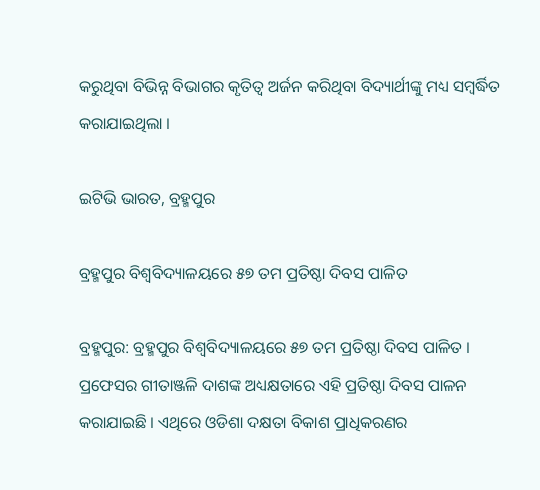କରୁଥିବା ବିଭିନ୍ନ ବିଭାଗର କୃତିତ୍ବ ଅର୍ଜନ କରିଥିବା ବିଦ୍ୟାର୍ଥୀଙ୍କୁ ମଧ୍ୟ ସମ୍ବର୍ଦ୍ଧିତ କରାଯାଇଥିଲା ।

ଇଟିଭି ଭାରତ, ବ୍ରହ୍ମପୁର

ବ୍ରହ୍ମପୁର ବିଶ୍ୱବିଦ୍ୟାଳୟରେ ୫୭ ତମ ପ୍ରତିଷ୍ଠା ଦିବସ ପାଳିତ

ବ୍ରହ୍ମପୁର: ବ୍ରହ୍ମପୁର ବିଶ୍ୱବିଦ୍ୟାଳୟରେ ୫୭ ତମ ପ୍ରତିଷ୍ଠା ଦିବସ ପାଳିତ । ପ୍ରଫେସର ଗୀତାଞ୍ଜଳି ଦାଶଙ୍କ ଅଧ୍ୟକ୍ଷତାରେ ଏହି ପ୍ରତିଷ୍ଠା ଦିବସ ପାଳନ କରାଯାଇଛି । ଏଥିରେ ଓଡିଶା ଦକ୍ଷତା ବିକାଶ ପ୍ରାଧିକରଣର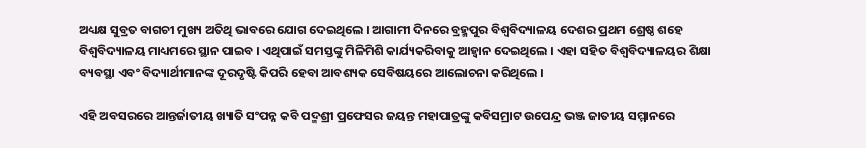ଅଧ୍ୟକ୍ଷ ସୁବ୍ରତ ବାଗଚୀ ମୁଖ୍ୟ ଅତିଥି ଭାବରେ ଯୋଗ ଦେଇଥିଲେ । ଆଗାମୀ ଦିନରେ ବ୍ରହ୍ମପୁର ବିଶ୍ବବିଦ୍ୟାଳୟ ଦେଶର ପ୍ରଥମ ଶ୍ରେଷ୍ଠ ଶହେ ବିଶ୍ବବିଦ୍ୟାଳୟ ମାଧ୍ୟମରେ ସ୍ଥାନ ପାଇବ । ଏଥିପାଇଁ ସମସ୍ତଙ୍କୁ ମିଳିମିଶି କାର୍ଯ୍ୟକରିବାକୁ ଆହ୍ବାନ ଦେଇଥିଲେ । ଏହା ସହିତ ବିଶ୍ବବିଦ୍ୟାଳୟର ଶିକ୍ଷା ବ୍ୟବସ୍ଥା ଏବଂ ବିଦ୍ୟାର୍ଥୀମାନଙ୍କ ଦୂରଦୃଷ୍ଟି କିପରି ହେବା ଆବଶ୍ୟକ ସେବିଷୟରେ ଆଲୋଚନା କରିଥିଲେ ।

ଏହି ଅବସରରେ ଆନ୍ତର୍ଜାତୀୟ ଖ୍ୟାତି ସଂପନ୍ନ କବି ପଦ୍ମଶ୍ରୀ ପ୍ରଫେସର ଜୟନ୍ତ ମହାପାତ୍ରଙ୍କୁ କବିସମ୍ରାଟ ଉପେନ୍ଦ୍ର ଭଞ୍ଜ ଜାତୀୟ ସମ୍ମାନରେ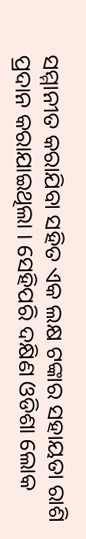ସମ୍ମାନୀତ କରାଯିବା ସହିତ ଏକ ଲକ୍ଷ ଟଙ୍କାର ସହାୟତା ରାଶି ପ୍ରଦାନ କରାଯାଇଥିଲା । ସେହିପରି ଦକ୍ଷିଣ ଓଡିଶା ଲୋକ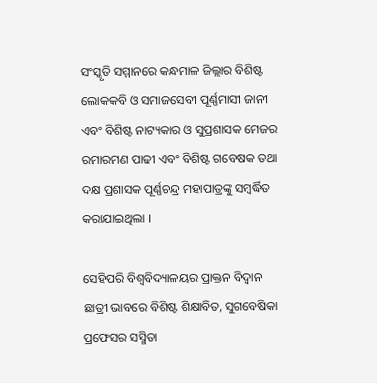ସଂସ୍କୃତି ସମ୍ମାନରେ କନ୍ଧମାଳ ଜିଲ୍ଲାର ବିଶିଷ୍ଟ ଲୋକକବି ଓ ସମାଜସେବୀ ପୂର୍ଣ୍ଣମାସୀ ଜାନୀ ଏବଂ ବିଶିଷ୍ଟ ନାଟ୍ୟକାର ଓ ସୁପ୍ରଶାସକ ମେଜର ରମାରମଣ ପାଢୀ ଏବଂ ବିଶିଷ୍ଟ ଗବେଷକ ତଥା ଦକ୍ଷ ପ୍ରଶାସକ ପୂର୍ଣ୍ଣଚନ୍ଦ୍ର ମହାପାତ୍ରଙ୍କୁ ସମ୍ବର୍ଦ୍ଧିତ କରାଯାଇଥିଲା ।

ସେହିପରି ବିଶ୍ବବିଦ୍ୟାଳୟର ପ୍ରାକ୍ତନ ବିଦ୍ବାନ ଛାତ୍ରୀ ଭାବରେ ବିଶିଷ୍ଟ ଶିକ୍ଷାବିତ, ସୁଗବେଷିକା ପ୍ରଫେସର ସସ୍ମିତା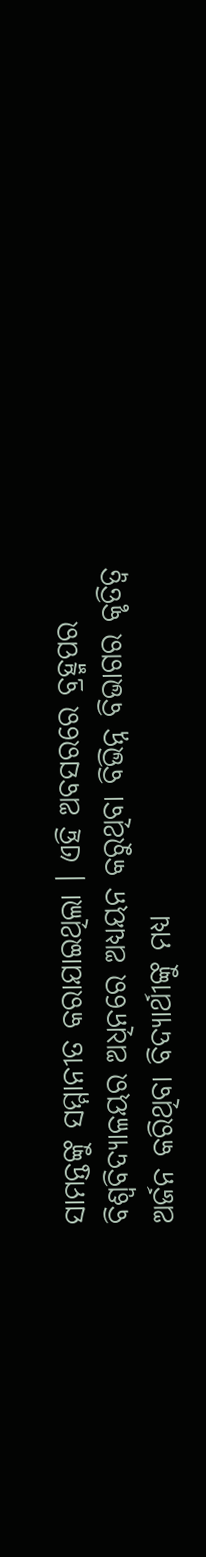ସାମନ୍ତଙ୍କୁ ସମ୍ମାନୀତ କରାଯାଇଥିଲା । ଏହି ଅବସରରେ ବ୍ରହ୍ମପର ବିଶ୍ବବିଦ୍ୟାଳୟର ଅଧିନରେ ଅଧ୍ୟୟନ କରୁଥିବା ବିଭିନ୍ନ ବିଭାଗର କୃତିତ୍ବ ଅର୍ଜନ କରିଥିବା ବିଦ୍ୟାର୍ଥୀଙ୍କୁ ମଧ୍ୟ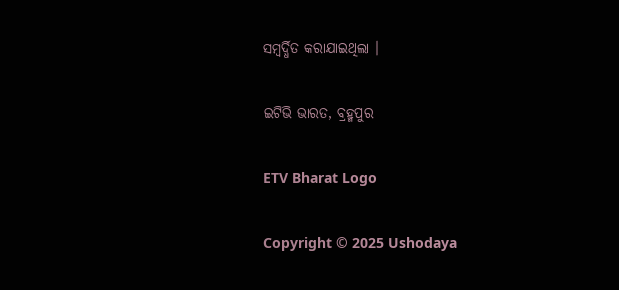ସମ୍ବର୍ଦ୍ଧିତ କରାଯାଇଥିଲା ।

ଇଟିଭି ଭାରତ, ବ୍ରହ୍ମପୁର

ETV Bharat Logo

Copyright © 2025 Ushodaya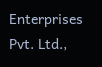Enterprises Pvt. Ltd.,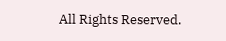All Rights Reserved.